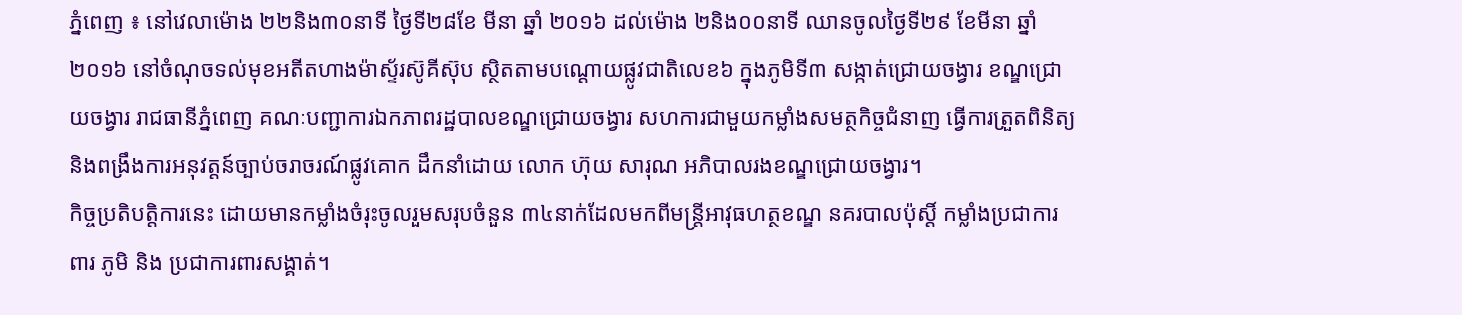ភ្នំពេញ ៖ នៅវេលាម៉ោង ២២និង៣០នាទី ថ្ងៃទី២៨ខែ មីនា ឆ្នាំ ២០១៦ ដល់ម៉ោង ២និង០០នាទី ឈានចូលថ្ងៃទី២៩ ខែមីនា ឆ្នាំ២០១៦ នៅចំណុចទល់មុខអតីតហាងម៉ាស្ទ័រស៊ូគីស៊ុប ស្ថិតតាមបណ្តោយផ្លូវជាតិលេខ៦ ក្នុងភូមិទី៣ សង្កាត់ជ្រោយចង្វារ ខណ្ឌជ្រោយចង្វារ រាជធានីភ្នំពេញ គណៈបញ្ជាការឯកភាពរដ្ឋបាលខណ្ឌជ្រោយចង្វារ សហការជាមួយកម្លាំងសមត្ថកិច្ចជំនាញ ធ្វើការត្រួតពិនិត្យ និងពង្រឹងការអនុវត្តន៍ច្បាប់ចរាចរណ៍ផ្លូវគោក ដឹកនាំដោយ លោក ហ៊ុយ សារុណ អភិបាលរងខណ្ឌជ្រោយចង្វារ។
កិច្ចប្រតិបត្តិការនេះ ដោយមានកម្លាំងចំរុះចូលរួមសរុបចំនួន ៣៤នាក់ដែលមកពីមន្ត្រីអាវុធហត្ថខណ្ឌ នគរបាលប៉ុស្តិ៍ កម្លាំងប្រជាការពារ ភូមិ និង ប្រជាការពារសង្គាត់។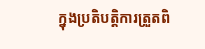ក្នុងប្រតិបត្តិការត្រួតពិ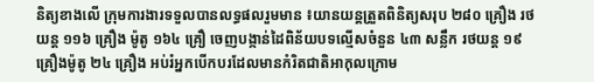និត្យខាងលើ ក្រុមការងារទទួលបានលទ្ធផលរួមមាន ៖យានយន្តត្រួតពិនិត្យសរុប ២៨០ គ្រឿង រថយន្ត ១១៦ គ្រឿង ម៉ូតូ ១៦៤ គ្រឿ ចេញបង្កាន់ដៃពិន័យបទល្មើសចំនួន ៤៣ សន្លឹក រថយន្ត ១៩ គ្រឿងម៉ូតូ ២៤ គ្រឿង អប់រំអ្នកបើកបរដែលមានកំរិតជាតិអាកុលក្រោម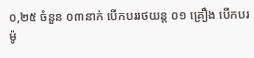០,២៥ ចំនួន ០៣នាក់ បើកបររថយន្ត ០១ គ្រឿង បើកបរម៉ូ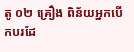តូ ០២ គ្រឿង ពិន័យអ្នកបើកបរដែ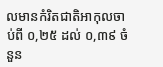លមានកំរិតជាតិអាកុលចាប់ពី ០,២៥ ដល់ ០,៣៩ ចំនួន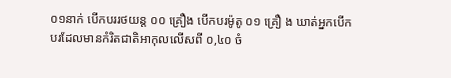០១នាក់ បើកបររថយន្ត ០០ គ្រឿង បើកបរម៉ូតូ ០១ គ្រឿ ង ឃាត់អ្នកបើកបរដែលមានកំរិតជាតិអាកុលលើសពី ០,៤០ ចំ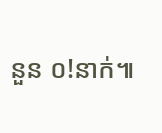នួន ០!នាក់៕